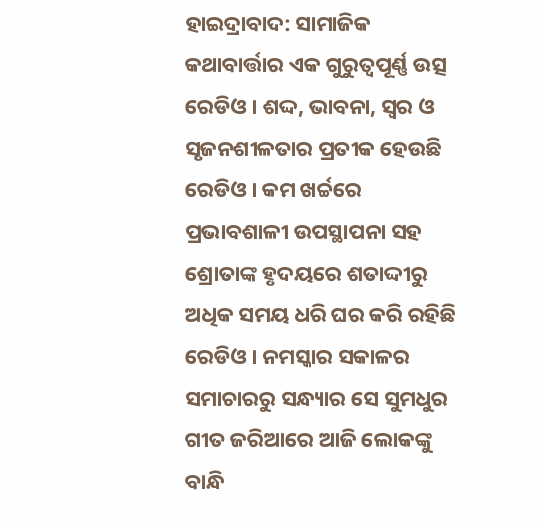ହାଇଦ୍ରାବାଦ: ସାମାଜିକ କଥାବାର୍ତ୍ତାର ଏକ ଗୁରୁତ୍ବପୂର୍ଣ୍ଣ ଉତ୍ସ ରେଡିଓ । ଶଦ୍ଦ, ଭାବନା, ସ୍ବର ଓ ସୃଜନଶୀଳତାର ପ୍ରତୀକ ହେଉଛି ରେଡିଓ । କମ ଖର୍ଚ୍ଚରେ ପ୍ରଭାବଶାଳୀ ଉପସ୍ଥାପନା ସହ ଶ୍ରୋତାଙ୍କ ହୃଦୟରେ ଶତାଦ୍ଦୀରୁ ଅଧିକ ସମୟ ଧରି ଘର କରି ରହିଛି ରେଡିଓ । ନମସ୍କାର ସକାଳର ସମାଚାରରୁ ସନ୍ଧ୍ୟାର ସେ ସୁମଧୁର ଗୀତ ଜରିଆରେ ଆଜି ଲୋକଙ୍କୁ ବାନ୍ଧି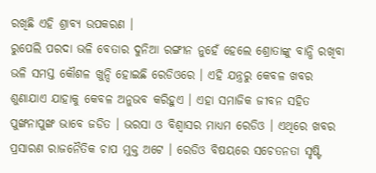ରଖିଛି ଏହି ଶ୍ରାବ୍ୟ ଉପକରଣ ।
ରୁପେଲି ପରଦା ଭଳି ବେତାର ଦୁନିଆ ରଙ୍ଗୀନ ନୁହେଁ ହେଲେ ଶ୍ରୋତାଙ୍କୁ ବାନ୍ଧି ରଖିବା ଭଳି ସମସ୍ତ କୌଶଳ ଖୁନ୍ଦି ହୋଇଛି ରେଡିଓରେ । ଏହି ଯନ୍ତ୍ରରୁ କେବଳ ଖବର ଶୁଣାଯାଏ ଯାହାକୁ କେବଳ ଅନୁଭବ କରିହୁଏ । ଏହା ସମାଜିକ ଜୀବନ ସହିତ ପୁଙ୍ଖନାପୁଙ୍ଖ ଭାବେ ଜଡିତ । ଭରସା ଓ ବିଶ୍ବାସର ମାଧ୍ୟମ ରେଡିଓ । ଏଥିରେ ଖବର ପ୍ରସାରଣ ରାଜନୈତିକ ଚାପ ମୁକ୍ତ ଅଟେ । ରେଡିଓ ବିଷୟରେ ସଚେତନତା ସୃଷ୍ଟି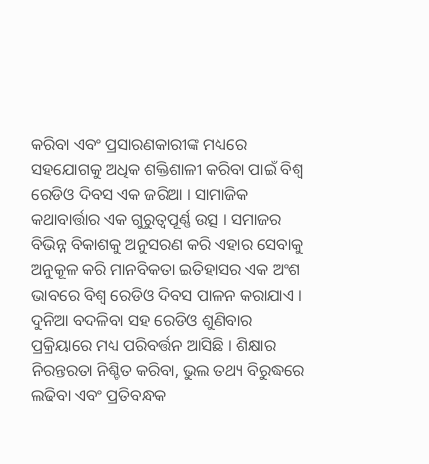କରିବା ଏବଂ ପ୍ରସାରଣକାରୀଙ୍କ ମଧ୍ୟରେ ସହଯୋଗକୁ ଅଧିକ ଶକ୍ତିଶାଳୀ କରିବା ପାଇଁ ବିଶ୍ବ ରେଡିଓ ଦିବସ ଏକ ଜରିଆ । ସାମାଜିକ କଥାବାର୍ତ୍ତାର ଏକ ଗୁରୁତ୍ବପୂର୍ଣ୍ଣ ଉତ୍ସ । ସମାଜର ବିଭିନ୍ନ ବିକାଶକୁ ଅନୁସରଣ କରି ଏହାର ସେବାକୁ ଅନୁକୂଳ କରି ମାନବିକତା ଇତିହାସର ଏକ ଅଂଶ ଭାବରେ ବିଶ୍ବ ରେଡିଓ ଦିବସ ପାଳନ କରାଯାଏ ।
ଦୁନିଆ ବଦଳିବା ସହ ରେଡିଓ ଶୁଣିବାର ପ୍ରକ୍ରିୟାରେ ମଧ୍ୟ ପରିବର୍ତ୍ତନ ଆସିଛି । ଶିକ୍ଷାର ନିରନ୍ତରତା ନିଶ୍ଚିତ କରିବା, ଭୁଲ ତଥ୍ୟ ବିରୁଦ୍ଧରେ ଲଢିବା ଏବଂ ପ୍ରତିବନ୍ଧକ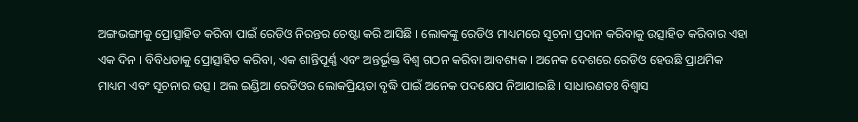ଅଙ୍ଗଭଙ୍ଗୀକୁ ପ୍ରୋତ୍ସାହିତ କରିବା ପାଇଁ ରେଡିଓ ନିରନ୍ତର ଚେଷ୍ଟା କରି ଆସିଛି । ଲୋକଙ୍କୁ ରେଡିଓ ମାଧ୍ୟମରେ ସୂଚନା ପ୍ରଦାନ କରିବାକୁ ଉତ୍ସାହିତ କରିବାର ଏହା ଏକ ଦିନ । ବିବିଧତାକୁ ପ୍ରୋତ୍ସାହିତ କରିବା, ଏକ ଶାନ୍ତିପୂର୍ଣ୍ଣ ଏବଂ ଅନ୍ତର୍ଭୂକ୍ତ ବିଶ୍ବ ଗଠନ କରିବା ଆବଶ୍ୟକ । ଅନେକ ଦେଶରେ ରେଡିଓ ହେଉଛି ପ୍ରାଥମିକ ମାଧ୍ୟମ ଏବଂ ସୂଚନାର ଉତ୍ସ । ଅଲ ଇଣ୍ଡିଆ ରେଡିଓର ଲୋକପ୍ରିୟତା ବୃଦ୍ଧି ପାଇଁ ଅନେକ ପଦକ୍ଷେପ ନିଆଯାଇଛି । ସାଧାରଣତଃ ବିଶ୍ବାସ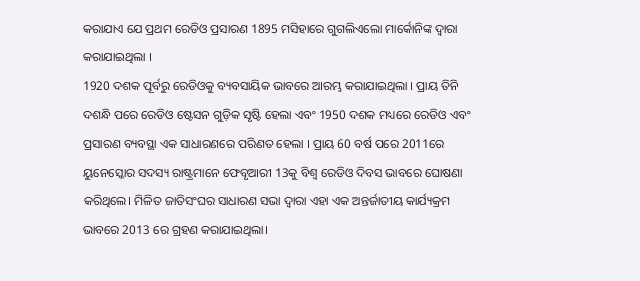କରାଯାଏ ଯେ ପ୍ରଥମ ରେଡିଓ ପ୍ରସାରଣ 1895 ମସିହାରେ ଗୁଗଲିଏଲୋ ମାର୍କୋନିଙ୍କ ଦ୍ବାରା କରାଯାଇଥିଲା ।
1920 ଦଶକ ପୂର୍ବରୁ ରେଡିଓକୁ ବ୍ୟବସାୟିକ ଭାବରେ ଆରମ୍ଭ କରାଯାଇଥିଲା । ପ୍ରାୟ ତିନି ଦଶନ୍ଧି ପରେ ରେଡିଓ ଷ୍ଟେସନ ଗୁଡ଼ିକ ସୃଷ୍ଟି ହେଲା ଏବଂ 1950 ଦଶକ ମଧ୍ୟରେ ରେଡିଓ ଏବଂ ପ୍ରସାରଣ ବ୍ୟବସ୍ଥା ଏକ ସାଧାରଣରେ ପରିଣତ ହେଲା । ପ୍ରାୟ 60 ବର୍ଷ ପରେ 2011ରେ ୟୁନେସ୍କୋର ସଦସ୍ୟ ରାଷ୍ଟ୍ରମାନେ ଫେବୃଆରୀ 13କୁ ବିଶ୍ବ ରେଡିଓ ଦିବସ ଭାବରେ ଘୋଷଣା କରିଥିଲେ। ମିଳିତ ଜାତିସଂଘର ସାଧାରଣ ସଭା ଦ୍ବାରା ଏହା ଏକ ଅନ୍ତର୍ଜାତୀୟ କାର୍ଯ୍ୟକ୍ରମ ଭାବରେ 2013 ରେ ଗ୍ରହଣ କରାଯାଇଥିଲା।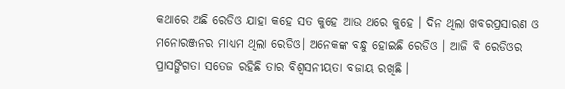କଥାରେ ଅଛି ରେଡିଓ ଯାହା କହେ ସତ କୁହେ ଆଉ ଥରେ କୁହେ । ଦିନ ଥିଲା ଖବରପ୍ରସାରଣ ଓ ମନୋରଞ୍ଜନର ମାଧ୍ୟମ ଥିଲା ରେଡିଓ। ଅନେକଙ୍କ ବନ୍ଧୁ ହୋଇଛି ରେଡିଓ । ଆଜି ବି ରେଡିଓର ପ୍ରାସଙ୍ଗିଗତା ସତେଜ ରହିଛି ତାର ବିଶ୍ବସନୀୟତା ବଜାୟ ରଖିଛି ।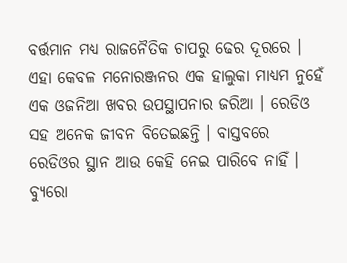ବର୍ତ୍ତମାନ ମଧ୍ୟ ରାଜନୈତିକ ଚାପରୁ ଢେର ଦୂରରେ । ଏହା କେବଳ ମନୋରଞ୍ଜନର ଏକ ହାଲୁକା ମାଧ୍ୟମ ନୁହେଁ ଏକ ଓଜନିଆ ଖବର ଉପସ୍ଥାପନାର ଜରିଆ । ରେଡିଓ ସହ ଅନେକ ଜୀବନ ବିତେଇଛନ୍ତି । ବାସ୍ତବରେ ରେଡିଓର ସ୍ଥାନ ଆଉ କେହି ନେଇ ପାରିବେ ନାହିଁ ।
ବ୍ୟୁରୋ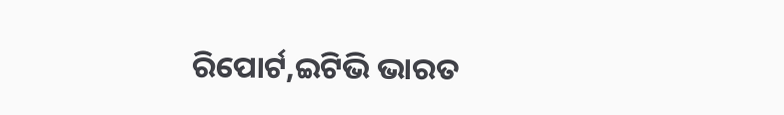ରିପୋର୍ଟ,ଇଟିଭି ଭାରତ